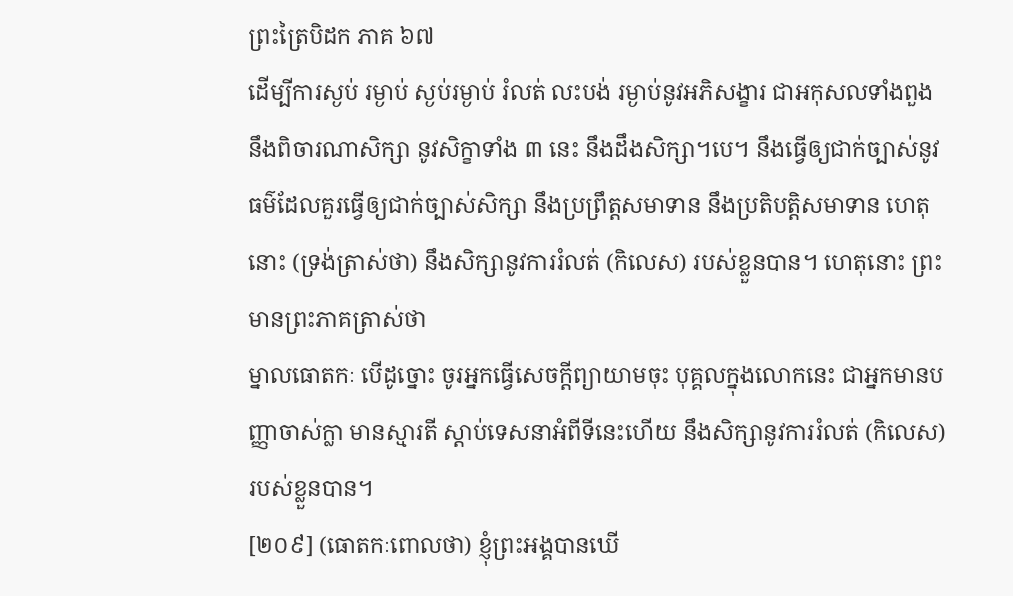ព្រះត្រៃបិដក ភាគ ៦៧
ដើម្បីការស្ងប់ រម្ងាប់ ស្ងប់រម្ងាប់ រំលត់ លះបង់ រម្ងាប់នូវអភិសង្ខារ ជាអកុសលទាំងពួង នឹងពិចារណាសិក្សា នូវសិក្ខាទាំង ៣ នេះ នឹងដឹងសិក្សា។បេ។ នឹងធ្វើឲ្យជាក់ច្បាស់នូវធម៌ដែលគួរធ្វើឲ្យជាក់ច្បាស់សិក្សា នឹងប្រព្រឹត្តសមាទាន នឹងប្រតិបត្តិសមាទាន ហេតុនោះ (ទ្រង់ត្រាស់ថា) នឹងសិក្សានូវការរំលត់ (កិលេស) របស់ខ្លួនបាន។ ហេតុនោះ ព្រះមានព្រះភាគត្រាស់ថា
ម្នាលធោតកៈ បើដូច្នោះ ចូរអ្នកធ្វើសេចក្តីព្យាយាមចុះ បុគ្គលក្នុងលោកនេះ ជាអ្នកមានបញ្ញាចាស់ក្លា មានស្មារតី ស្តាប់ទេសនាអំពីទីនេះហើយ នឹងសិក្សានូវការរំលត់ (កិលេស) របស់ខ្លួនបាន។
[២០៩] (ធោតកៈពោលថា) ខ្ញុំព្រះអង្គបានឃើ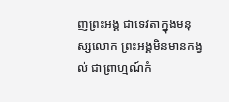ញព្រះអង្គ ជាទេវតាក្នុងមនុស្សលោក ព្រះអង្គមិនមានកង្វល់ ជាព្រាហ្មណ៍កំ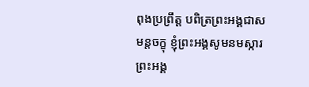ពុងប្រព្រឹត្ត បពិត្រព្រះអង្គជាសមន្តចក្ខុ ខ្ញុំព្រះអង្គសូមនមស្ការព្រះអង្គ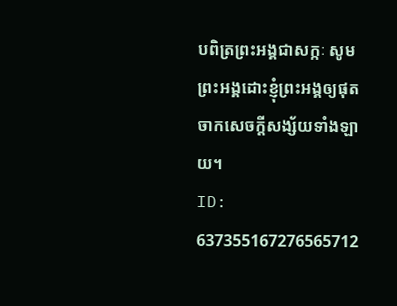បពិត្រព្រះអង្គជាសក្កៈ សូមព្រះអង្គដោះខ្ញុំព្រះអង្គឲ្យផុតចាកសេចក្តីសង្ស័យទាំងឡាយ។
ID: 637355167276565712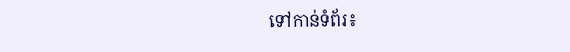ទៅកាន់ទំព័រ៖